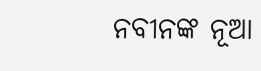ନବୀନଙ୍କ ନୂଆ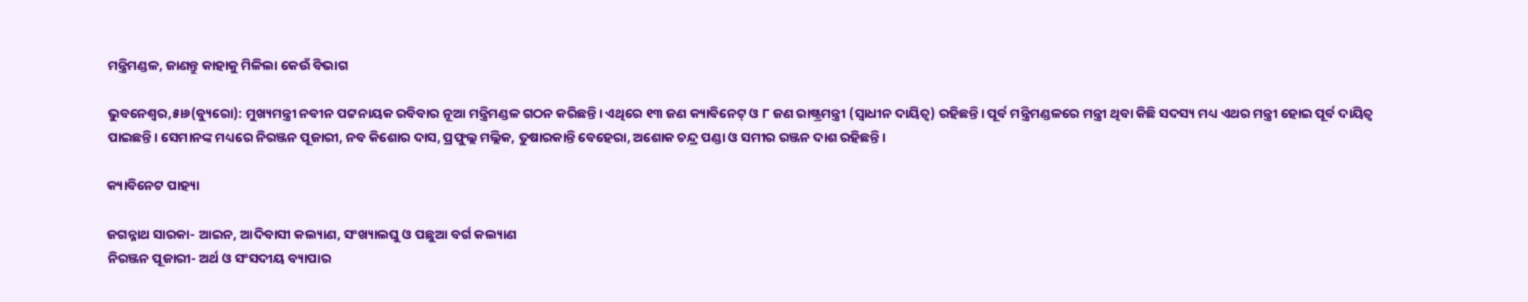ମନ୍ତ୍ରିମଣ୍ଡଳ, ଜାଣନ୍ତୁ କାହାକୁ ମିଳିଲା କେଉଁ ବିଭାଗ

ଭୁବନେଶ୍ୱର,୫ା୬(ବ୍ୟୁରୋ): ମୁଖ୍ୟମନ୍ତ୍ରୀ ନବୀନ ପଟ୍ଟନାୟକ ରବିବାର ନୂଆ ମନ୍ତ୍ରିମଣ୍ଡଳ ଗଠନ କରିଛନ୍ତି। ଏଥିରେ ୧୩ ଜଣ କ୍ୟାବିନେଟ୍‌ ଓ ୮ ଜଣ ରାଷ୍ଟ୍ରମନ୍ତ୍ରୀ (ସ୍ବାଧୀନ ଦାୟିତ୍ୱ) ରହିଛନ୍ତି। ପୂର୍ବ ମନ୍ତ୍ରିମଣ୍ଡଳରେ ମନ୍ତ୍ରୀ ଥିବା କିଛି ସଦସ୍ୟ ମଧ୍ୟ ଏଥର ମନ୍ତ୍ରୀ ହୋଇ ପୂର୍ବ ଦାୟିତ୍ୱ ପାଇଛନ୍ତି। ସେମାନଙ୍କ ମଧ୍ୟରେ ନିରଞ୍ଜନ ପୂଜାରୀ, ନବ କିଶୋର ଦାସ, ପ୍ରଫୁଲ୍ଲ ମଲ୍ଲିକ, ତୁଷାରକାନ୍ତି ବେହେରା, ଅଶୋକ ଚନ୍ଦ୍ର ପଣ୍ଡା ଓ ସମୀର ରଞ୍ଜନ ଦାଶ ରହିଛନ୍ତି।

କ୍ୟାବିନେଟ ପାହ୍ୟା

ଜଗନ୍ନାଥ ସାରକା- ଆଇନ, ଆଦିବାସୀ କଲ୍ୟାଣ, ସଂଖ୍ୟାଲଘୁ ଓ ପଛୁଆ ବର୍ଗ କଲ୍ୟାଣ
ନିରଞ୍ଜନ ପୂଜାରୀ- ଅର୍ଥ ଓ ସଂସଦୀୟ ବ୍ୟାପାର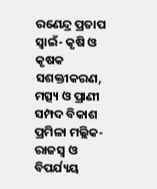ରଣେନ୍ଦ୍ର ପ୍ରତାପ ସ୍ବାଇଁ- କୃଷି ଓ କୃଷକ ସଶକ୍ତୀକରଣ, ମତ୍ସ୍ୟ ଓ ପ୍ରାଣୀ ସମ୍ପଦ ବିକାଶ
ପ୍ରମିଳା ମଲ୍ଲିକ- ରାଜସ୍ବ ଓ ବିପର୍ଯ୍ୟୟ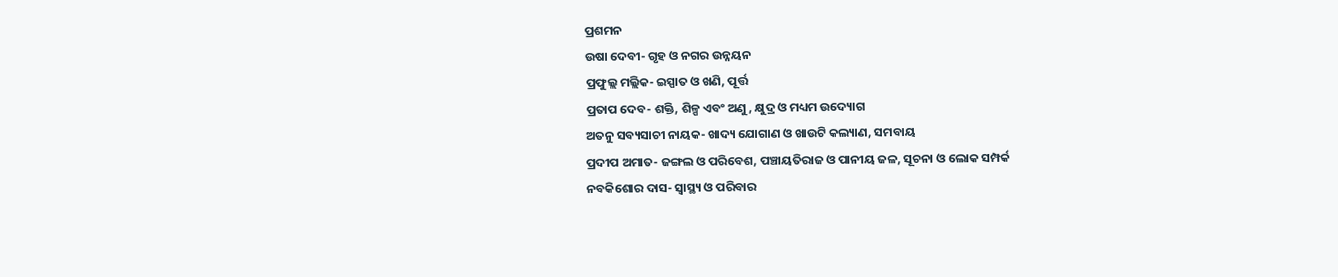ପ୍ରଶମନ
ଉଷା ଦେବୀ- ଗୃହ ଓ ନଗର ଉନ୍ନୟନ
ପ୍ରଫୁଲ୍ଲ ମଲ୍ଲିକ- ଇସ୍ପାତ ଓ ଖଣି, ପୂର୍ତ୍ତ
ପ୍ରତାପ ଦେବ- ଶକ୍ତି, ଶିଳ୍ପ ଏବଂ ଅଣୁ, କ୍ଷୁଦ୍ର ଓ ମଧ୍ୟମ ଉଦ୍ୟୋଗ
ଅତନୁ ସବ୍ୟସାଚୀ ନାୟକ- ଖାଦ୍ୟ ଯୋଗାଣ ଓ ଖାଉଟି କଲ୍ୟାଣ, ସମବାୟ
ପ୍ରଦୀପ ଅମାତ- ଜଙ୍ଗଲ ଓ ପରିବେଶ, ପଞ୍ଚାୟତିରାଜ ଓ ପାନୀୟ ଜଳ, ସୂଚନା ଓ ଲୋକ ସମ୍ପର୍କ
ନବକିଶୋର ଦାସ- ସ୍ବାସ୍ଥ୍ୟ ଓ ପରିବାର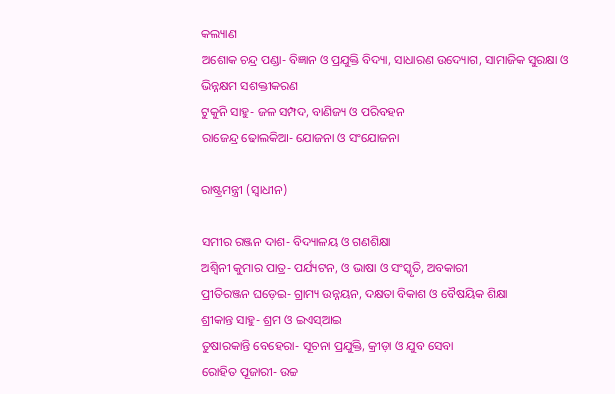କଲ୍ୟାଣ
ଅଶୋକ ଚନ୍ଦ୍ର ପଣ୍ଡା- ବିଜ୍ଞାନ ଓ ପ୍ରଯୁକ୍ତି ବିଦ୍ୟା, ସାଧାରଣ ଉଦ୍ୟୋଗ, ସାମାଜିକ ସୁରକ୍ଷା ଓ ଭିନ୍ନକ୍ଷମ ସଶକ୍ତୀକରଣ
ଟୁକୁନି ସାହୁ- ଜଳ ସମ୍ପଦ, ବାଣିଜ୍ୟ ଓ ପରିବହନ
ରାଜେନ୍ଦ୍ର ଢୋଲକିଆ- ଯୋଜନା ଓ ସଂଯୋଜନା

ରାଷ୍ଟ୍ରମନ୍ତ୍ରୀ (ସ୍ବାଧୀନ)

ସମୀର ରଞ୍ଜନ ଦାଶ- ବିଦ୍ୟାଳୟ ଓ ଗଣଶିକ୍ଷା
ଅଶ୍ୱିନୀ କୁମାର ପାତ୍ର- ପର୍ଯ୍ୟଟନ, ଓ ଭାଷା ଓ ସଂସ୍କୃତି, ଅବକାରୀ
ପ୍ରୀତିରଞ୍ଜନ ଘଡ଼େଇ- ଗ୍ରାମ୍ୟ ଉନ୍ନୟନ, ଦକ୍ଷତା ବିକାଶ ଓ ବୈଷୟିକ ଶିକ୍ଷା
ଶ୍ରୀକାନ୍ତ ସାହୁ- ଶ୍ରମ ଓ ଇଏସ୍‌ଆଇ
ତୁଷାରକାନ୍ତି ବେହେରା- ସୂଚନା ପ୍ରଯୁକ୍ତି, କ୍ରୀଡ଼ା ଓ ଯୁବ ସେବା
ରୋହିତ ପୂଜାରୀ- ଉଚ୍ଚ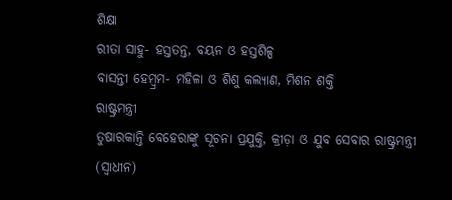ଶିକ୍ଷା
ରୀତା ସାହୁ- ହସ୍ତତନ୍ତ, ବୟନ ଓ ହସ୍ତଶିଳ୍ପ
ବାସନ୍ତୀ ହେମ୍ବ୍ରମ- ମହିଳା ଓ ଶିଶୁ କଲ୍ୟାଣ, ମିଶନ ଶକ୍ତି
ରାଷ୍ଟ୍ରମନ୍ତ୍ରୀ
ତୁଷାରକାନ୍ତି ବେହେରାଙ୍କୁ ସୂଚନା ପ୍ରଯୁକ୍ତି, କ୍ରୀଡ଼ା ଓ ଯୁବ ସେବାର ରାଷ୍ଟ୍ରମନ୍ତ୍ରୀ (ସ୍ବାଧୀନ)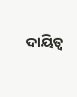ଦାୟିତ୍ୱ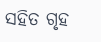ସହିତ ଗୃହ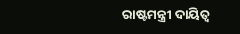ରାଷ୍ଟମନ୍ତ୍ରୀ ଦାୟିତ୍ୱ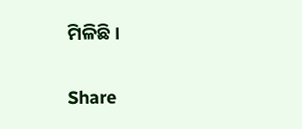ମିଳିଛି।

Share